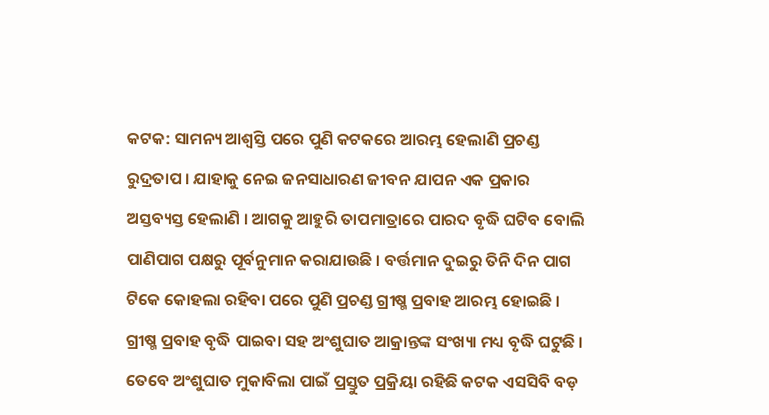କଟକ: ସାମନ୍ୟ ଆଶ୍ବସ୍ତି ପରେ ପୁଣି କଟକରେ ଆରମ୍ଭ ହେଲାଣି ପ୍ରଚଣ୍ଡ ରୁଦ୍ରତାପ । ଯାହାକୁ ନେଇ ଜନସାଧାରଣ ଜୀବନ ଯାପନ ଏକ ପ୍ରକାର ଅସ୍ତବ୍ୟସ୍ତ ହେଲାଣି । ଆଗକୁ ଆହୁରି ତାପମାତ୍ରାରେ ପାରଦ ବୃଦ୍ଧି ଘଟିବ ବୋଲି ପାଣିପାଗ ପକ୍ଷରୁ ପୂର୍ବନୁମାନ କରାଯାଉଛି । ବର୍ତ୍ତମାନ ଦୁଇରୁ ତିନି ଦିନ ପାଗ ଟିକେ କୋହଲା ରହିବା ପରେ ପୁଣି ପ୍ରଚଣ୍ଡ ଗ୍ରୀଷ୍ମ ପ୍ରବାହ ଆରମ୍ଭ ହୋଇଛି । ଗ୍ରୀଷ୍ମ ପ୍ରବାହ ବୃଦ୍ଧି ପାଇବା ସହ ଅଂଶୁଘାତ ଆକ୍ରାନ୍ତଙ୍କ ସଂଖ୍ୟା ମଧ୍ୟ ବୃଦ୍ଧି ଘଟୁଛି । ତେବେ ଅଂଶୁଘାତ ମୁକାବିଲା ପାଇଁ ପ୍ରସ୍ତୁତ ପ୍ରକ୍ରିୟା ରହିଛି କଟକ ଏସସିବି ବଡ଼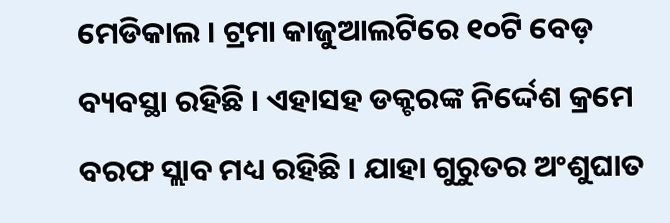ମେଡିକାଲ । ଟ୍ରମା କାଜୁଆଲଟିରେ ୧୦ଟି ବେଡ଼ ବ୍ୟବସ୍ଥା ରହିଛି । ଏହାସହ ଡକ୍ଟରଙ୍କ ନିର୍ଦ୍ଦେଶ କ୍ରମେ ବରଫ ସ୍ଲାବ ମଧ୍ୟ ରହିଛି । ଯାହା ଗୁରୁତର ଅଂଶୁଘାତ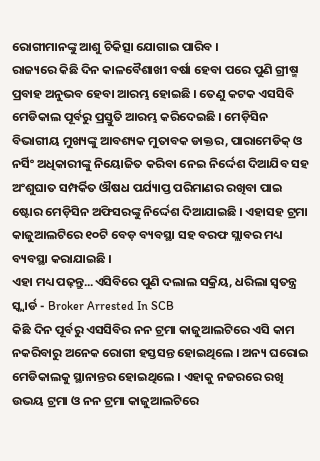ରୋଗୀମାନଙ୍କୁ ଆଶୁ ଚିକିତ୍ସା ଯୋଗାଇ ପାରିବ ।
ରାଜ୍ୟରେ କିଛି ଦିନ କାଳବୈଶାଖୀ ବର୍ଷା ହେବା ପରେ ପୁଣି ଗ୍ରୀଷ୍ମ ପ୍ରବାହ ଅନୁଭବ ହେବା ଆରମ୍ଭ ହୋଇଛି । ତେଣୁ କଟକ ଏସସିବି ମେଡିକାଲ ପୂର୍ବରୁ ପ୍ରସ୍ତୁତି ଆରମ୍ଭ କରିଦେଇଛି । ମେଡ଼ିସିନ ବିଭାଗୀୟ ମୁଖ୍ୟଙ୍କୁ ଆବଶ୍ୟକ ମୁତାବକ ଡାକ୍ତର, ପାରାମେଡିକ୍ ଓ ନର୍ସିଂ ଅଧିକାରୀଙ୍କୁ ନିୟୋଜିତ କରିବା ନେଇ ନିର୍ଦ୍ଦେଶ ଦିଆଯିବ ସହ ଅଂଶୁଘାତ ସମ୍ପର୍କିତ ଔଷଧ ପର୍ଯ୍ୟାପ୍ତ ପରିମାଣର ରଖିବା ପାଇ ଷ୍ଟୋର ମେଡ଼ିସିନ ଅଫିସରଙ୍କୁ ନିର୍ଦ୍ଦେଶ ଦିଆଯାଇଛି । ଏହାସହ ଟ୍ରମା କାଜୁଆଲଟିରେ ୧୦ଟି ବେଡ଼ ବ୍ୟବସ୍ଥା ସହ ବରଫ ସ୍ଲାବର ମଧ୍ୟ ବ୍ୟବସ୍ଥା କରାଯାଇଛି ।
ଏହା ମଧ୍ୟ ପଢ଼ନ୍ତୁ...ଏସିବିରେ ପୁଣି ଦଲାଲ ସକ୍ରିୟ, ଧରିଲା ସ୍ୱତନ୍ତ୍ର ସ୍କ୍ୱାର୍ଡ - Broker Arrested In SCB
କିଛି ଦିନ ପୂର୍ବରୁ ଏସସିବିର ନନ ଟ୍ରମା କାଜୁଆଲଟିରେ ଏସି କାମ ନକରିବାରୁ ଅନେକ ରୋଗୀ ହସ୍ତସନ୍ତ ହୋଇଥିଲେ । ଅନ୍ୟ ଘରୋଇ ମେଡିକାଲକୁ ସ୍ଥାନାନ୍ତର ହୋଇଥିଲେ । ଏହାକୁ ନଜରରେ ରଖି ଉଭୟ ଟ୍ରମା ଓ ନନ ଟ୍ରମା କାଜୁଆଲଟିରେ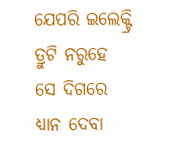ଯେପରି ଇଲେକ୍ଟ୍ରି ତ୍ରୁଟି ନରୁହେ ସେ ଦିଗରେ ଧ୍ୟାନ ଦେବା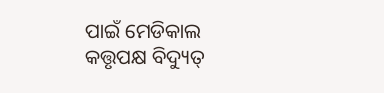ପାଇଁ ମେଡିକାଲ କତ୍ତୃପକ୍ଷ ବିଦ୍ୟୁତ୍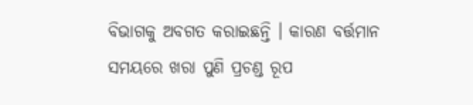ବିଭାଗକୁ ଅବଗତ କରାଇଛନ୍ତି । କାରଣ ବର୍ତ୍ତମାନ ସମୟରେ ଖରା ପୁଣି ପ୍ରଚଣ୍ଡ ରୂପ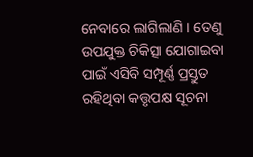ନେବାରେ ଲାଗିଲାଣି । ତେଣୁ ଉପଯୁକ୍ତ ଚିକିତ୍ସା ଯୋଗାଇବା ପାଇଁ ଏସିବି ସମ୍ପୂର୍ଣ୍ଣ ପ୍ରସ୍ତୁତ ରହିଥିବା କତ୍ତୃପକ୍ଷ ସୂଚନା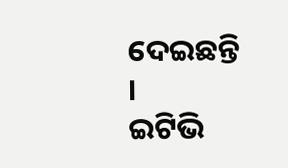ଦେଇଛନ୍ତି ।
ଇଟିଭି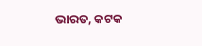ଭାରତ, କଟକ